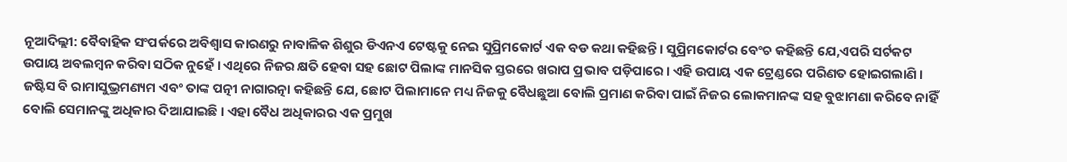ନୂଆଦିଲ୍ଲୀ: ବୈବାହିକ ସଂପର୍କରେ ଅବିଶ୍ୱାସ କାରଣରୁ ନାବାଳିକ ଶିଶୁର ଡିଏନଏ ଟେଷ୍ଟକୁ ନେଇ ସୁପ୍ରିମକୋର୍ଟ ଏକ ବଡ କଥା କହିଛନ୍ତି । ସୁପ୍ରିମକୋର୍ଟର ବେଂଚ କହିଛନ୍ତି ଯେ,ଏପରି ସର୍ଟକଟ ଉପାୟ ଅବଲମ୍ବନ କରିବା ସଠିକ ନୁହେଁ । ଏଥିରେ ନିଜର କ୍ଷତି ହେବା ସହ ଛୋଟ ପିଲାଙ୍କ ମାନସିକ ସ୍ତରରେ ଖରାପ ପ୍ରଭାବ ପଡ଼ିପାରେ । ଏହି ଉପାୟ ଏକ ଟ୍ରେଣ୍ଡରେ ପରିଣତ ହୋଇଗଲାଣି ।
ଜଷ୍ଟିସ ବି ରାମାସୁଭ୍ରମଣ୍ୟମ ଏବଂ ତାଙ୍କ ପତ୍ନୀ ନାଗାରତ୍ନା କହିଛନ୍ତି ଯେ, ଛୋଟ ପିଲାମାନେ ମଧ୍ୟ ନିଜକୁ ବୈଧଛୁଆ ବୋଲି ପ୍ରମାଣ କରିବା ପାଇଁ ନିଜର ଲୋକମାନଙ୍କ ସହ ବୁଝାମଣା କରିବେ ନାହିଁ ବୋଲି ସେମାନଙ୍କୁ ଅଧିକାର ଦିଆଯାଇଛି । ଏହା ବୈଧ ଅଧିକାରର ଏକ ପ୍ରମୁଖ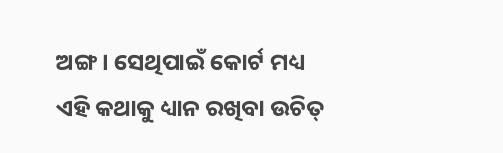ଅଙ୍ଗ । ସେଥିପାଇଁ କୋର୍ଟ ମଧ୍ୟ ଏହି କଥାକୁ ଧ୍ୟାନ ରଖିବା ଉଚିତ୍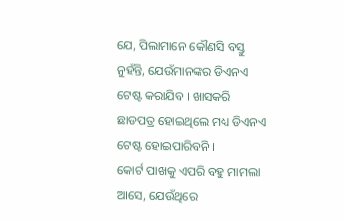ଯେ, ପିଲାମାନେ କୌଣସି ବସ୍ତୁ ନୁହଁନ୍ତି, ଯେଉଁମାନଙ୍କର ଡିଏନଏ ଟେଷ୍ଟ କରାଯିବ । ଖାସକରି ଛାଡପତ୍ର ହୋଇଥିଲେ ମଧ୍ୟ ଡିଏନଏ ଟେଷ୍ଟ ହୋଇପାରିବନି ।
କୋର୍ଟ ପାଖକୁ ଏପରି ବହୁ ମାମଲା ଆସେ, ଯେଉଁଥିରେ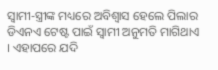ସ୍ୱାମୀ-ସ୍ତ୍ରୀଙ୍କ ମଧ୍ୟରେ ଅବିଶ୍ୱାସ ହେଲେ ପିଲାର ଡିଏନଏ ଟେଷ୍ଟ ପାଇଁ ସ୍ୱାମୀ ଅନୁମତି ମାଗିଥାଏ । ଏହାପରେ ଯଦି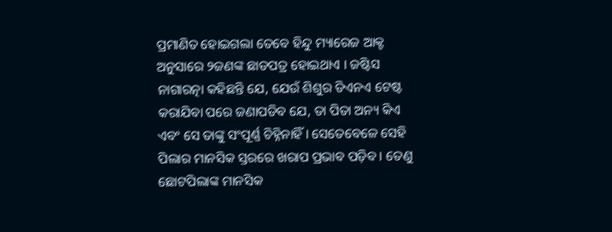ପ୍ରମାଣିତ ହୋଇଗଲା ତେବେ ହିନ୍ଦୁ ମ୍ୟାରେଜ ଆକ୍ଟ ଅନୁସାରେ ୨ଜଣଙ୍କ ଛାଡପତ୍ର ହୋଇଥାଏ । ଜଷ୍ଟିସ ନାଗାରତ୍ନା କହିଛନ୍ତି ଯେ, ଯେଉଁ ଶିଶୁର ଡିଏନଏ ଟେଷ୍ଟ କରାଯିବା ପରେ ଜଣାପଡିବ ଯେ, ତା ପିତା ଅନ୍ୟ କିଏ ଏବଂ ସେ ତାଙ୍କୁ ସଂପୂର୍ଣ୍ଣ ଚିହ୍ନିନାହିଁ । ସେତେବେଳେ ସେହି ପିଲାର ମାନସିକ ସ୍ତରରେ ଖରାପ ପ୍ରଭାବ ପଡ଼ିବ । ତେଣୁ ଛୋଟପିଲାଙ୍କ ମାନସିକ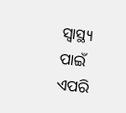ସ୍ୱାସ୍ଥ୍ୟ ପାଇଁ ଏପରି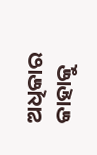ଅଧିକାର କାହାକୁ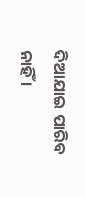ଦିଆଯାଇ ପାରିବ ନାହିଁ ।